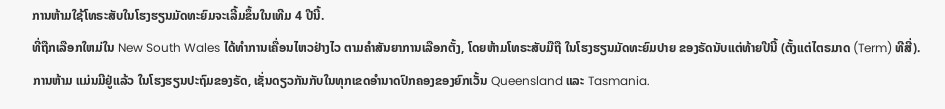ການຫ້າມໃຊ້ໂທຣະສັບໃນໂຮງຮຽນມັດທະຍົມຈະເລີ້ມຂຶ້ນໃນເທີມ 4 ປີນີ້.
ທີ່ຖືກເລືອກໃຫມ່ໃນ New South Wales ໄດ້ທຳການເຄື່ອນໄຫວຢ່າງໄວ ຕາມຄໍາສັນຍາການເລືອກຕັ້ງ, ໂດຍຫ້າມໂທຣະສັບມືຖື ໃນໂຮງຮຽນມັດທະຍົມປາຍ ຂອງຣັດນັບແຕ່ທ້າຍປີນີ້ (ຕັ້ງແຕ່ໄຕຣມາດ (Term) ທີສີ່).
ການຫ້າມ ແມ່ນມີຢູ່ແລ້ວ ໃນໂຮງຮຽນປະຖົມຂອງຣັດ, ເຊັ່ນດຽວກັນກັບໃນທຸກເຂດອຳນາດປົກຄອງຂອງຍົກເວັ້ນ Queensland ແລະ Tasmania.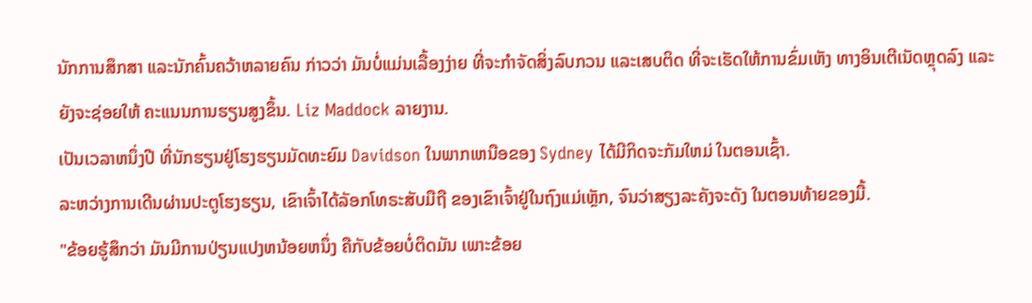ນັກການສຶກສາ ແລະນັກຄົ້ນຄວ້າຫລາຍຄົນ ກ່າວວ່າ ມັນບໍ່ແມ່ນເລື້ອງງ່າຍ ທີ່ຈະກໍາຈັດສິ່ງລົບກວນ ແລະເສບຕິດ ທີ່ຈະເຮັດໃຫ້ການຂົ່ມເຫັງ ທາງອິນເຕີເນັດຫຼຸດລົງ ແລະຍັງຈະຊ່ອຍໃຫ້ ຄະແນນການຮຽນສູງຂຶ້ນ. Liz Maddock ລາຍງານ.
ເປັນເວລາຫນຶ່ງປີ ທີ່ນັກຮຽນຢູ່ໂຮງຮຽນມັດທະຍົມ Davidson ໃນພາກເຫນືອຂອງ Sydney ໄດ້ມີກິດຈະກັມໃຫມ່ ໃນຕອນເຊົ້າ.
ລະຫວ່າງການເດີນຜ່ານປະຕູໂຮງຮຽນ, ເຂົາເຈົ້າໄດ້ລັອກໂທຣະສັບມືຖື ຂອງເຂົາເຈົ້າຢູ່ໃນຖົງແມ່ເຫຼັກ, ຈົນວ່າສຽງລະຄັງຈະດັງ ໃນຕອນທ້າຍຂອງມື້.
"ຂ້ອຍຮູ້ສຶກວ່າ ມັນມີການປ່ຽນແປງຫນ້ອຍຫນຶ່ງ ຄືກັບຂ້ອຍບໍ່ຕິດມັນ ເພາະຂ້ອຍ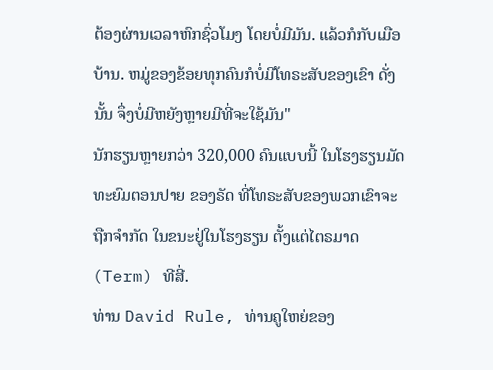ຕ້ອງຜ່ານເວລາຫົກຊົ່ວໂມງ ໂດຍບໍ່ມີມັນ. ແລ້ວກໍກັບເມືອບ້ານ. ຫມູ່ຂອງຂ້ອຍທຸກຄົນກໍບໍ່ມີໂທຣະສັບຂອງເຂົາ ດັ່ງນັ້ນ ຈຶ່ງບໍ່ມີຫຍັງຫຼາຍມີທີ່ຈະໃຊ້ມັນ"
ນັກຮຽນຫຼາຍກວ່າ 320,000 ຄົນແບບນີ້ ໃນໂຮງຮຽນມັດທະຍົມຕອນປາຍ ຂອງຣັດ ທີ່ໂທຣະສັບຂອງພວກເຂົາຈະຖືກຈໍາກັດ ໃນຂນະຢູ່ໃນໂຮງຮຽນ ຕັ້ງແຕ່ໄຕຣມາດ (Term) ທີສີ່.
ທ່ານ David Rule, ທ່ານຄູໃຫຍ່ຂອງ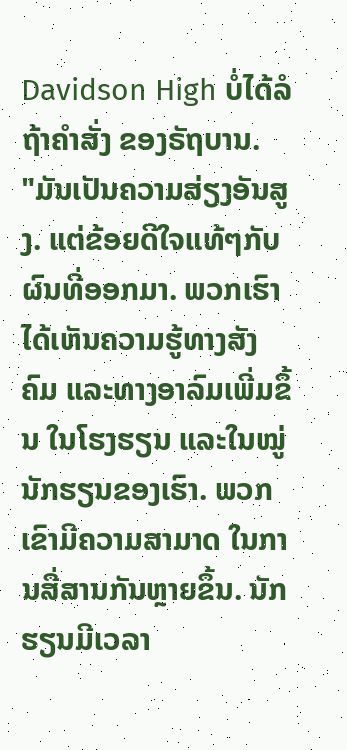Davidson High ບໍ່ໄດ້ລໍຖ້າຄໍາສັ່ງ ຂອງຣັຖບານ.
"ມັນເປັນຄວາມສ່ຽງອັນສູງ. ແຕ່ຂ້ອຍດີໃຈແທ້ໆກັບຜົນທີ່ອອກມາ. ພວກເຮົາ ໄດ້ເຫັນຄວາມຮູ້ທາງສັງຄົມ ແລະທາງອາລົມເພີ່ມຂຶ້ນ ໃນໂຮງຮຽນ ແລະໃນໝູ່ນັກຮຽນຂອງເຮົາ. ພວກເຂົາມີຄວາມສາມາດ ໃນການສື່ສານກັນຫຼາຍຂຶ້ນ. ນັກຮຽນມີເວລາ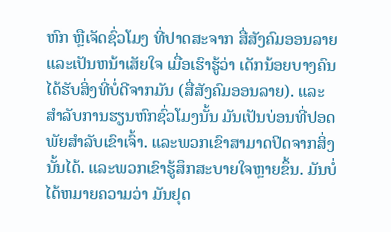ຫົກ ຫຼືເຈັດຊົ່ວໂມງ ທີ່ປາດສະຈາກ ສື່ສັງຄົມອອນລາຍ ແລະເປັນຫນ້າເສັຍໃຈ ເມື່ອເຮົາຮູ້ວ່າ ເດັກນ້ອຍບາງຄົນ ໄດ້ຮັບສິ່ງທີ່ບໍ່ດີຈາກມັນ (ສື່ສັງຄົມອອນລາຍ). ແລະສໍາລັບການຮຽນຫົກຊົ່ວໂມງນັ້ນ ມັນເປັນບ່ອນທີ່ປອດພັຍສໍາລັບເຂົາເຈົ້າ. ແລະພວກເຂົາສາມາດປິດຈາກສິ່ງນັ້ນໄດ້. ແລະພວກເຂົາຮູ້ສຶກສະບາຍໃຈຫຼາຍຂຶ້ນ. ມັນບໍ່ໄດ້ຫມາຍຄວາມວ່າ ມັນຢຸດ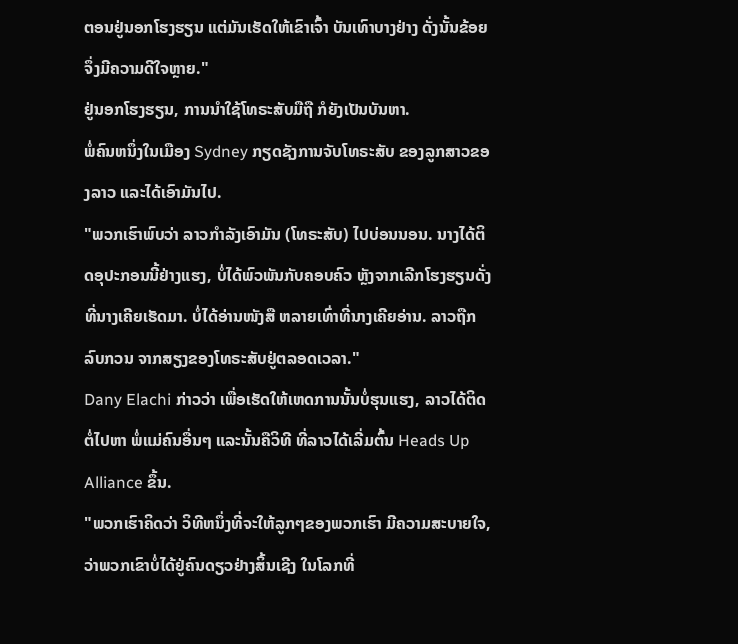ຕອນຢູ່ນອກໂຮງຮຽນ ແຕ່ມັນເຮັດໃຫ້ເຂົາເຈົ້າ ບັນເທົາບາງຢ່າງ ດັ່ງນັ້ນຂ້ອຍຈຶ່ງມີຄວາມດີໃຈຫຼາຍ."
ຢູ່ນອກໂຮງຮຽນ, ການນໍາໃຊ້ໂທຣະສັບມືຖື ກໍຍັງເປັນບັນຫາ.
ພໍ່ຄົນຫນຶ່ງໃນເມືອງ Sydney ກຽດຊັງການຈັບໂທຣະສັບ ຂອງລູກສາວຂອງລາວ ແລະໄດ້ເອົາມັນໄປ.
"ພວກເຮົາພົບວ່າ ລາວກໍາລັງເອົາມັນ (ໂທຣະສັບ) ໄປບ່ອນນອນ. ນາງໄດ້ຕິດອຸປະກອນນີ້ຢ່າງແຮງ, ບໍ່ໄດ້ພົວພັນກັບຄອບຄົວ ຫຼັງຈາກເລີກໂຮງຮຽນດັ່ງທີ່ນາງເຄີຍເຮັດມາ. ບໍ່ໄດ້ອ່ານໜັງສື ຫລາຍເທົ່າທີ່ນາງເຄີຍອ່ານ. ລາວຖືກລົບກວນ ຈາກສຽງຂອງໂທຣະສັບຢູ່ຕລອດເວລາ."
Dany Elachi ກ່າວວ່າ ເພື່ອເຮັດໃຫ້ເຫດການນັ້ນບໍ່ຮຸນແຮງ, ລາວໄດ້ຕິດຕໍ່ໄປຫາ ພໍ່ແມ່ຄົນອື່ນໆ ແລະນັ້ນຄືວິທີ ທີ່ລາວໄດ້ເລີ່ມຕົ້ນ Heads Up Alliance ຂຶ້ນ.
"ພວກເຮົາຄິດວ່າ ວິທີຫນຶ່ງທີ່ຈະໃຫ້ລູກໆຂອງພວກເຮົາ ມີຄວາມສະບາຍໃຈ, ວ່າພວກເຂົາບໍ່ໄດ້ຢູ່ຄົນດຽວຢ່າງສິ້ນເຊີງ ໃນໂລກທີ່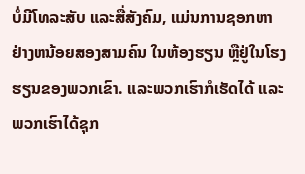ບໍ່ມີໂທລະສັບ ແລະສື່ສັງຄົມ, ແມ່ນການຊອກຫາ ຢ່າງຫນ້ອຍສອງສາມຄົນ ໃນຫ້ອງຮຽນ ຫຼືຢູ່ໃນໂຮງຮຽນຂອງພວກເຂົາ. ແລະພວກເຮົາກໍເຮັດໄດ້ ແລະພວກເຮົາໄດ້ຊຸກ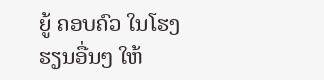ຍູ້ ຄອບຄົວ ໃນໂຮງຮຽນອື່ນໆ ໃຫ້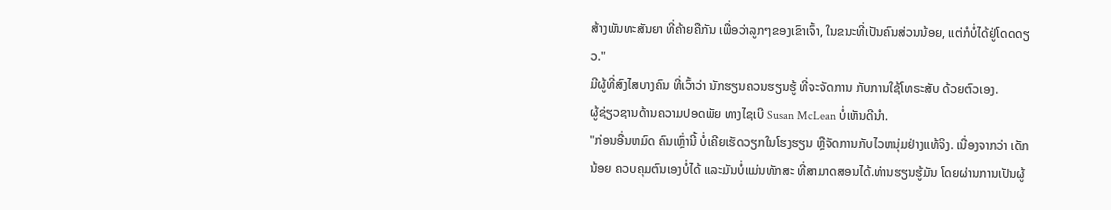ສ້າງພັນທະສັນຍາ ທີ່ຄ້າຍຄືກັນ ເພື່ອວ່າລູກໆຂອງເຂົາເຈົ້າ, ໃນຂນະທີ່ເປັນຄົນສ່ວນນ້ອຍ, ແຕ່ກໍບໍ່ໄດ້ຢູ່ໂດດດຽວ."
ມີຜູ້ທີ່ສົງໄສບາງຄົນ ທີ່ເວົ້າວ່າ ນັກຮຽນຄວນຮຽນຮູ້ ທີ່ຈະຈັດການ ກັບການໃຊ້ໂທຣະສັບ ດ້ວຍຕົວເອງ.
ຜູ້ຊ່ຽວຊານດ້ານຄວາມປອດພັຍ ທາງໄຊເບີ Susan McLean ບໍ່ເຫັນດີນຳ.
"ກ່ອນອື່ນຫມົດ ຄົນເຫຼົ່ານີ້ ບໍ່ເຄີຍເຮັດວຽກໃນໂຮງຮຽນ ຫຼືຈັດການກັບໄວຫນຸ່ມຢ່າງແທ້ຈິງ. ເນື່ອງຈາກວ່າ ເດັກນ້ອຍ ຄວບຄຸມຕົນເອງບໍ່ໄດ້ ແລະມັນບໍ່ແມ່ນທັກສະ ທີ່ສາມາດສອນໄດ້.ທ່ານຮຽນຮູ້ມັນ ໂດຍຜ່ານການເປັນຜູ້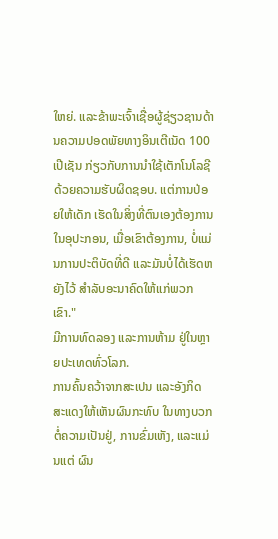ໃຫຍ່. ແລະຂ້າພະເຈົ້າເຊື່ອຜູ້ຊ່ຽວຊານດ້ານຄວາມປອດພັຍທາງອິນເຕີເນັດ 100 ເປີເຊັນ ກ່ຽວກັບການນໍາໃຊ້ເຕັກໂນໂລຊີ ດ້ວຍຄວາມຮັບຜິດຊອບ. ແຕ່ການປ່ອຍໃຫ້ເດັກ ເຮັດໃນສິ່ງທີ່ຕົນເອງຕ້ອງການ ໃນອຸປະກອນ, ເມື່ອເຂົາຕ້ອງການ, ບໍ່ແມ່ນການປະຕິບັດທີ່ດີ ແລະມັນບໍ່ໄດ້ເຮັດຫຍັງໄວ້ ສໍາລັບອະນາຄົດໃຫ້ແກ່ພວກເຂົາ."
ມີການທົດລອງ ແລະການຫ້າມ ຢູ່ໃນຫຼາຍປະເທດທົ່ວໂລກ.
ການຄົ້ນຄວ້າຈາກສະເປນ ແລະອັງກິດ ສະແດງໃຫ້ເຫັນຜົນກະທົບ ໃນທາງບວກຕໍ່ຄວາມເປັນຢູ່, ການຂົ່ມເຫັງ, ແລະແມ່ນແຕ່ ຜົນ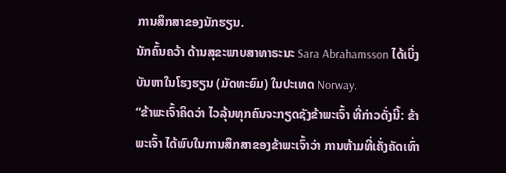ການສຶກສາຂອງນັກຮຽນ.
ນັກຄົ້ນຄວ້າ ດ້ານສຸຂະພາບສາທາຣະນະ Sara Abrahamsson ໄດ້ເບິ່ງບັນຫາໃນໂຮງຮຽນ (ມັດທະຍົມ) ໃນປະເທດ Norway.
“ຂ້າພະເຈົ້າຄິດວ່າ ໄວລຸ້ນທຸກຄົນຈະກຽດຊັງຂ້າພະເຈົ້າ ທີ່ກ່າວດັ່ງນີ້: ຂ້າພະເຈົ້າ ໄດ້ພົບໃນການສຶກສາຂອງຂ້າພະເຈົ້າວ່າ ການຫ້າມທີ່ເຄັ່ງຄັດເທົ່າ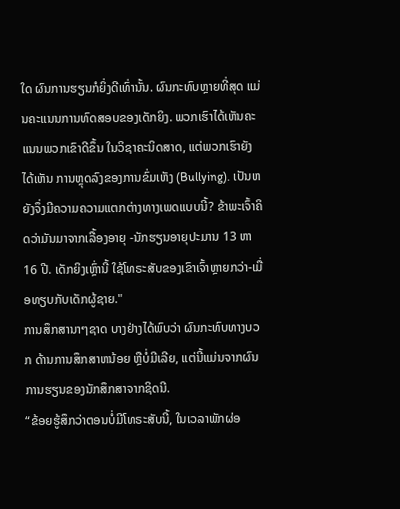ໃດ ຜົນການຮຽນກໍຍິ່ງດີເທົ່ານັ້ນ. ຜົນກະທົບຫຼາຍທີ່ສຸດ ແມ່ນຄະແນນການທົດສອບຂອງເດັກຍິງ. ພວກເຮົາໄດ້ເຫັນຄະແນນພວກເຂົາດີຂຶ້ນ ໃນວິຊາຄະນິດສາດ, ແຕ່ພວກເຮົາຍັງໄດ້ເຫັນ ການຫຼຸດລົງຂອງການຂົ່ມເຫັງ (Bullying). ເປັນຫຍັງຈຶ່ງມີຄວາມຄວາມແຕກຕ່າງທາງເພດແບບນີ້? ຂ້າພະເຈົ້າຄິດວ່າມັນມາຈາກເລື້ອງອາຍຸ -ນັກຮຽນອາຍຸປະມານ 13 ຫາ 16 ປີ. ເດັກຍິງເຫຼົ່ານີ້ ໃຊ້ໂທຣະສັບຂອງເຂົາເຈົ້າຫຼາຍກວ່າ-ເມື່ອທຽບກັບເດັກຜູ້ຊາຍ."
ການສຶກສານາໆຊາດ ບາງຢ່າງໄດ້ພົບວ່າ ຜົນກະທົບທາງບວກ ດ້ານການສຶກສາຫນ້ອຍ ຫຼືບໍ່ມີເລີຍ, ແຕ່ນີ້ແມ່ນຈາກຜົນການຮຽນຂອງນັກສຶກສາຈາກຊິດນີ.
“ຂ້ອຍຮູ້ສຶກວ່າຕອນບໍ່ມີໂທຣະສັບນີ້, ໃນເວລາພັກຜ່ອ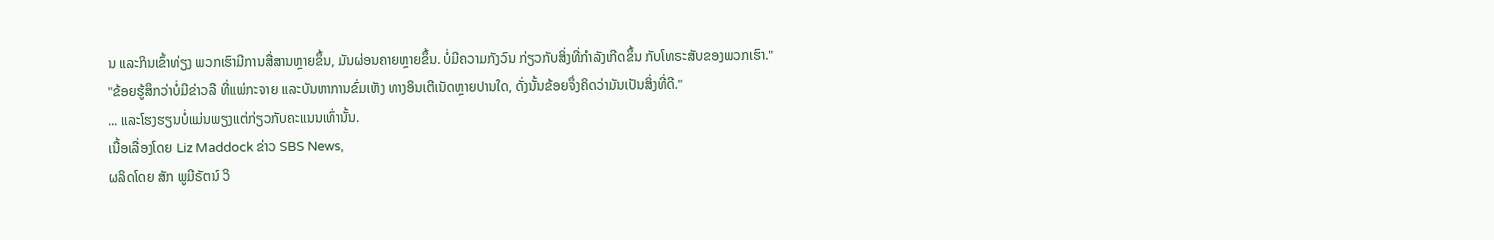ນ ແລະກິນເຂົ້າທ່ຽງ ພວກເຮົາມີການສື່ສານຫຼາຍຂຶ້ນ, ມັນຜ່ອນຄາຍຫຼາຍຂຶ້ນ. ບໍ່ມີຄວາມກັງວົນ ກ່ຽວກັບສິ່ງທີ່ກໍາລັງເກີດຂຶ້ນ ກັບໂທຣະສັບຂອງພວກເຮົາ."
"ຂ້ອຍຮູ້ສຶກວ່າບໍ່ມີຂ່າວລື ທີ່ແພ່ກະຈາຍ ແລະບັນຫາການຂົ່ມເຫັງ ທາງອິນເຕີເນັດຫຼາຍປານໃດ, ດັ່ງນັ້ນຂ້ອຍຈຶ່ງຄິດວ່າມັນເປັນສິ່ງທີ່ດີ."
... ແລະໂຮງຮຽນບໍ່ແມ່ນພຽງແຕ່ກ່ຽວກັບຄະແນນເທົ່ານັ້ນ.
ເນື້ອເລື່ອງໂດຍ Liz Maddock ຂ່າວ SBS News,
ຜລິດໂດຍ ສັກ ພູມີຣັຕນ໌ ວິ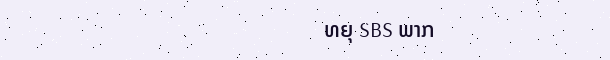ທຍຸ SBS ພາກ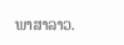ພາສາລາວ.